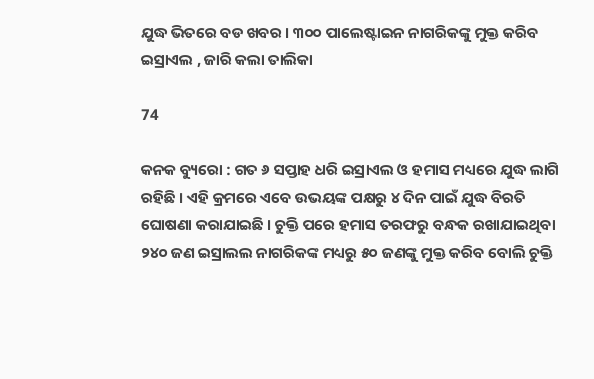ଯୁଦ୍ଧ ଭିତରେ ବଡ ଖବର । ୩୦୦ ପାଲେଷ୍ଟାଇନ ନାଗରିକଙ୍କୁ ମୁକ୍ତ କରିବ ଇସ୍ରାଏଲ , ଜାରି କଲା ତାଲିକା

74

କନକ ବ୍ୟୁରୋ : ଗତ ୬ ସପ୍ତାହ ଧରି ଇସ୍ରାଏଲ ଓ ହମାସ ମଧ୍ୟରେ ଯୁଦ୍ଧ ଲାଗି ରହିଛି । ଏହି କ୍ରମରେ ଏବେ ଉଭୟଙ୍କ ପକ୍ଷରୁ ୪ ଦିନ ପାଇଁ ଯୁଦ୍ଧ ବିରତି ଘୋଷଣା କରାଯାଇଛି । ଚୁକ୍ତି ପରେ ହମାସ ତରଫରୁ ବନ୍ଧକ ରଖାଯାଇଥିବା ୨୪୦ ଜଣ ଇସ୍ରାଲଲ ନାଗରିକଙ୍କ ମଧ୍ୟରୁ ୫୦ ଜଣଙ୍କୁ ମୁକ୍ତ କରିବ ବୋଲି ଚୁକ୍ତି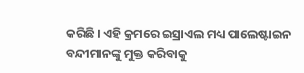କରିଛି । ଏହି କ୍ରମରେ ଇସ୍ରାଏଲ ମଧ୍ୟ ପାଲେଷ୍ଟାଇନ ବନ୍ଦୀମାନଙ୍କୁ ମୁକ୍ତ କରିବାକୁ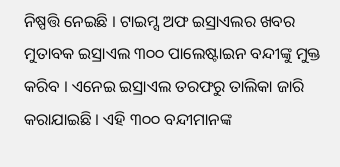ନିଷ୍ପତ୍ତି ନେଇଛି । ଟାଇମ୍ସ ଅଫ ଇସ୍ରାଏଲର ଖବର ମୁତାବକ ଇସ୍ରାଏଲ ୩୦୦ ପାଲେଷ୍ଟାଇନ ବନ୍ଦୀଙ୍କୁ ମୁକ୍ତ କରିବ । ଏନେଇ ଇସ୍ରାଏଲ ତରଫରୁ ତାଲିକା ଜାରି କରାଯାଇଛି । ଏହି ୩୦୦ ବନ୍ଦୀମାନଙ୍କ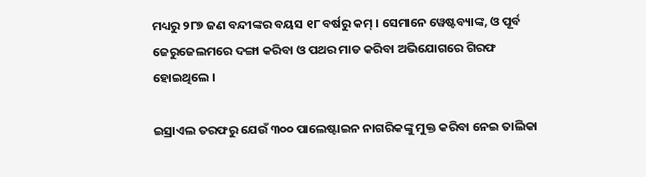ମଧ୍ୟରୁ ୨୮୭ ଜଣ ବନ୍ଦୀଙ୍କର ବୟସ ୧୮ ବର୍ଷରୁ କମ୍ । ସେମାନେ ୱେଷ୍ଟବ୍ୟାଙ୍କ, ଓ ପୂର୍ବ ଜେରୁଜେଲମରେ ଦଙ୍ଗା କରିବା ଓ ପଥର ମାଡ କରିବା ଅଭିଯୋଗରେ ଗିରଫ ହୋଇଥିଲେ ।

ଇସ୍ରାଏଲ ତରଫରୁ ଯେଉଁ ୩୦୦ ପାଲେଷ୍ଟାଇନ ନାଗରିକଙ୍କୁ ମୁକ୍ତ କରିବା ନେଇ ତାଲିକା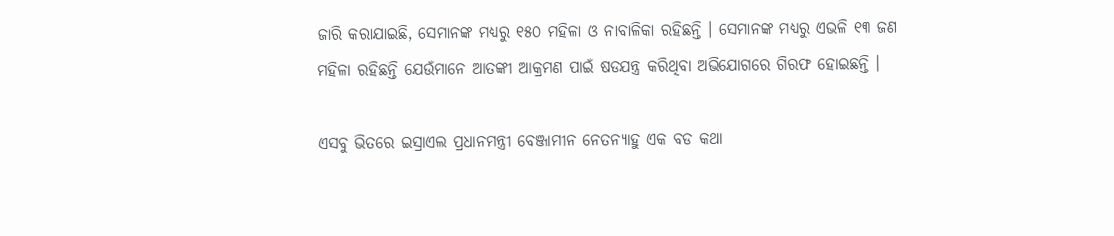ଜାରି କରାଯାଇଛି, ସେମାନଙ୍କ ମଧ୍ୟରୁ ୧୫୦ ମହିଳା ଓ ନାବାଳିକା ରହିଛନ୍ତି । ସେମାନଙ୍କ ମଧ୍ୟରୁ ଏଭଳି ୧୩ ଜଣ ମହିଳା ରହିଛନ୍ତି ଯେଉଁମାନେ ଆତଙ୍କୀ ଆକ୍ରମଣ ପାଇଁ ଷଡଯନ୍ତ୍ର କରିଥିବା ଅଭିଯୋଗରେ ଗିରଫ ହୋଇଛନ୍ତି ।

ଏସବୁ ଭିତରେ ଇସ୍ରାଏଲ ପ୍ରଧାନମନ୍ତ୍ରୀ ବେଞ୍ଜାମୀନ ନେତନ୍ୟାହୁ ଏକ ବଡ କଥା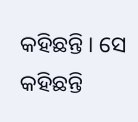କହିଛନ୍ତି । ସେ କହିଛନ୍ତି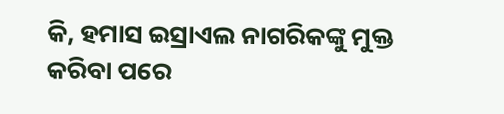କି, ହମାସ ଇସ୍ରାଏଲ ନାଗରିକଙ୍କୁ ମୁକ୍ତ କରିବା ପରେ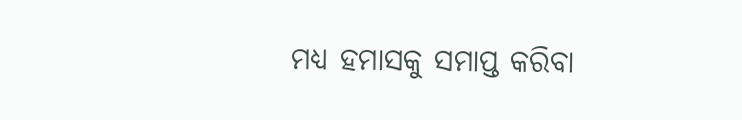ମଧ୍ୟ ହମାସକୁ ସମାପ୍ତ କରିବା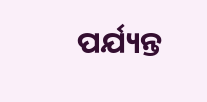ପର୍ଯ୍ୟନ୍ତ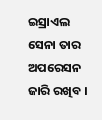ଇସ୍ରାଏଲ ସେନା ତାର ଅପରେସନ ଜାରି ରଖିବ ।